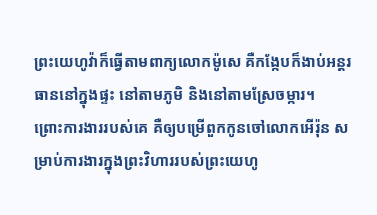ព្រះយេហូវ៉ាក៏ធ្វើតាមពាក្យលោកម៉ូសេ គឺកង្កែបក៏ងាប់អន្តរធាននៅក្នុងផ្ទះ នៅតាមភូមិ និងនៅតាមស្រែចម្ការ។
ព្រោះការងាររបស់គេ គឺឲ្យបម្រើពួកកូនចៅលោកអើរ៉ុន សម្រាប់ការងារក្នុងព្រះវិហាររបស់ព្រះយេហូ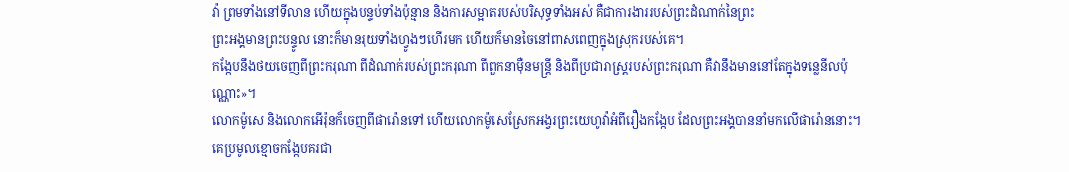វ៉ា ព្រមទាំងនៅទីលាន ហើយក្នុងបន្ទប់ទាំងប៉ុន្មាន និងការសម្អាតរបស់បរិសុទ្ធទាំងអស់ គឺជាការងាររបស់ព្រះដំណាក់នៃព្រះ
ព្រះអង្គមានព្រះបន្ទូល នោះក៏មានរុយទាំងហ្វូងៗហើរមក ហើយក៏មានចៃនៅពាសពេញក្នុងស្រុករបស់គេ។
កង្កែបនឹងថយចេញពីព្រះករុណា ពីដំណាក់របស់ព្រះករុណា ពីពួកនាម៉ឺនមន្ត្រី និងពីប្រជារាស្ត្ររបស់ព្រះករុណា គឺវានឹងមាននៅតែក្នុងទន្លេនីលប៉ុណ្ណោះ»។
លោកម៉ូសេ និងលោកអើរ៉ុនក៏ចេញពីផារ៉ោនទៅ ហើយលោកម៉ូសេស្រែកអង្វរព្រះយេហូវ៉ាអំពីរឿងកង្កែប ដែលព្រះអង្គបាននាំមកលើផារ៉ោននោះ។
គេប្រមូលខ្មោចកង្កែបគរជា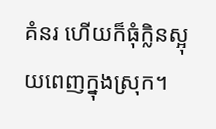គំនរ ហើយក៏ធុំក្លិនស្អុយពេញក្នុងស្រុក។